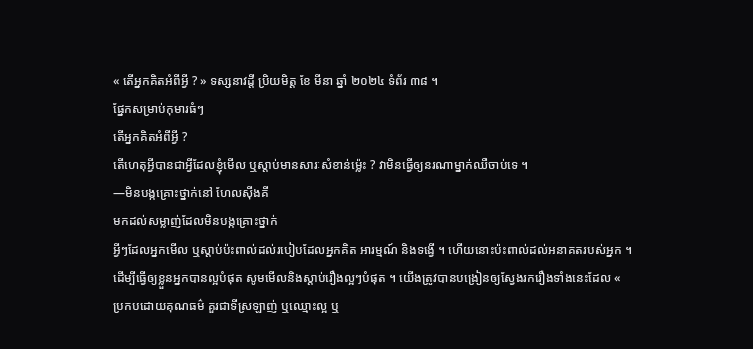« តើអ្នកគិតអំពីអ្វី ? » ទស្សនាវដ្តី ប្រិយមិត្ត ខែ មីនា ឆ្នាំ ២០២៤ ទំព័រ ៣៨ ។
ផ្នែកសម្រាប់កុមារធំៗ
តើអ្នកគិតអំពីអ្វី ?
តើហេតុអ្វីបានជាអ្វីដែលខ្ញុំមើល ឬស្តាប់មានសារៈសំខាន់ម៉្លេះ ? វាមិនធ្វើឲ្យនរណាម្នាក់ឈឺចាប់ទេ ។
—មិនបង្កគ្រោះថ្នាក់នៅ ហែលស៊ីងគី
មកដល់សម្លាញ់ដែលមិនបង្កគ្រោះថ្នាក់
អ្វីៗដែលអ្នកមើល ឬស្តាប់ប៉ះពាល់ដល់របៀបដែលអ្នកគិត អារម្មណ៍ និងទង្វើ ។ ហើយនោះប៉ះពាល់ដល់អនាគតរបស់អ្នក ។
ដើម្បីធ្វើឲ្យខ្លួនអ្នកបានល្អបំផុត សូមមើលនិងស្តាប់រឿងល្អៗបំផុត ។ យើងត្រូវបានបង្រៀនឲ្យស្វែងរករឿងទាំងនេះដែល « ប្រកបដោយគុណធម៌ គួរជាទីស្រឡាញ់ ឬឈ្មោះល្អ ឬ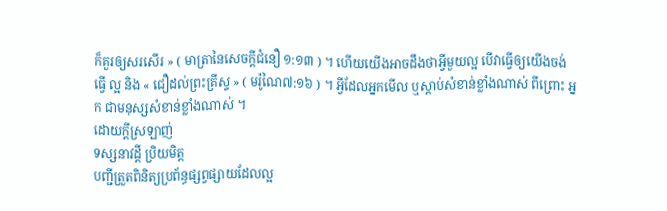ក៏គួរឲ្យសរសើរ » ( មាត្រានៃសេចក្តីជំនឿ ១:១៣ ) ។ ហើយយើងអាចដឹងថាអ្វីមួយល្អ បើវាធ្វើឲ្យយើងចង់ ធ្វើ ល្អ និង « ជឿដល់ព្រះគ្រីស្ទ » ( មរ៉ូណៃ៧:១៦ ) ។ អ្វីដែលអ្នកមើល ឬស្តាប់សំខាន់ខ្លាំងណាស់ ពីព្រោះ អ្នក ជាមនុស្សសំខាន់ខ្លាំងណាស់ ។
ដោយក្តីស្រឡាញ់
ទស្សនាវដ្តី ប្រិយមិត្ត
បញ្ជីត្រួតពិនិត្យប្រព័ន្ធផ្សព្វផ្សាយដែលល្អ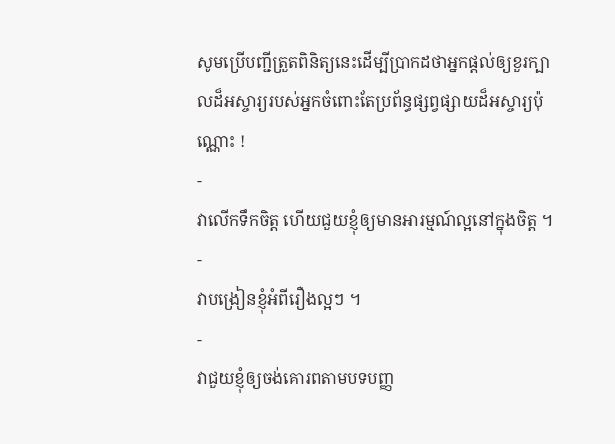សូមប្រើបញ្ជីត្រួតពិនិត្យនេះដើម្បីប្រាកដថាអ្នកផ្តល់ឲ្យខួរក្បាលដ៏អស្ចារ្យរបស់អ្នកចំពោះតែប្រព័ន្ធផ្សព្វផ្សាយដ៏អស្ចារ្យប៉ុណ្ណោះ !
-
វាលើកទឹកចិត្ត ហើយជួយខ្ញុំឲ្យមានអារម្មណ៍ល្អនៅក្នុងចិត្ត ។
-
វាបង្រៀនខ្ញុំអំពីរឿងល្អៗ ។
-
វាជួយខ្ញុំឲ្យចង់គោរពតាមបទបញ្ញ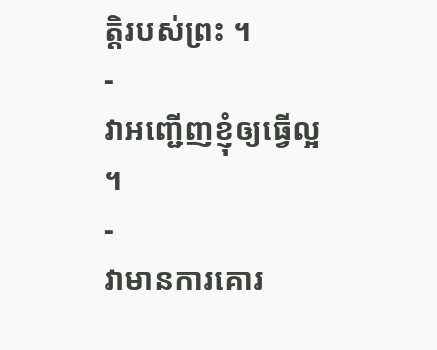ត្តិរបស់ព្រះ ។
-
វាអញ្ជើញខ្ញុំឲ្យធ្វើល្អ ។
-
វាមានការគោរ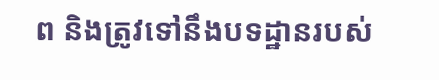ព និងត្រូវទៅនឹងបទដ្ឋានរបស់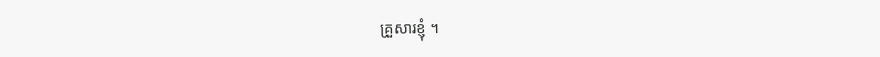គ្រួសារខ្ញុំ ។